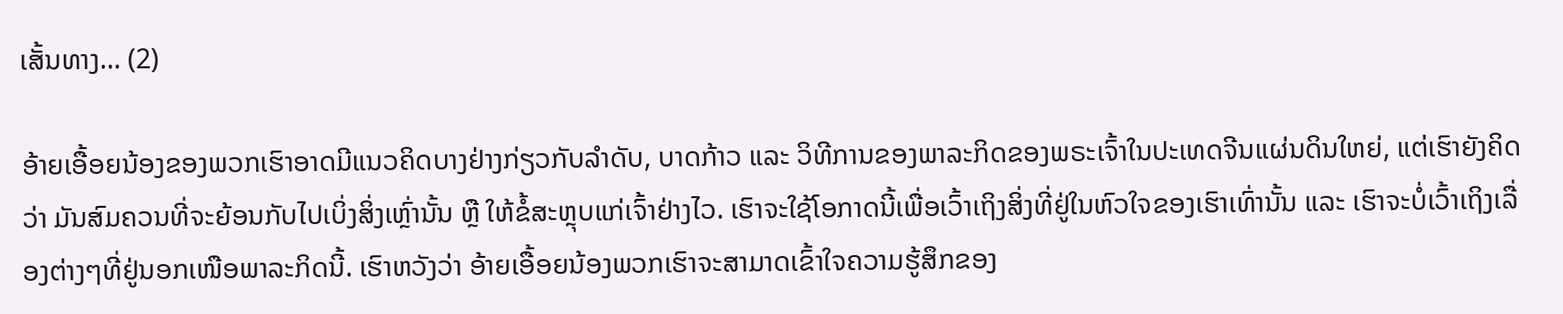ເສັ້ນທາງ... (2)

ອ້າຍເອື້ອຍນ້ອງຂອງພວກເຮົາອາດມີແນວຄິດບາງຢ່າງກ່ຽວກັບລຳດັບ, ບາດກ້າວ ແລະ ວິທີການຂອງພາລະກິດຂອງພຣະເຈົ້າໃນປະເທດຈີນແຜ່ນດິນໃຫຍ່, ແຕ່ເຮົາຍັງຄິດວ່າ ມັນສົມຄວນທີ່ຈະຍ້ອນກັບໄປເບິ່ງສິ່ງເຫຼົ່ານັ້ນ ຫຼື ໃຫ້ຂໍ້ສະຫຼຸບແກ່ເຈົ້າຢ່າງໄວ. ເຮົາຈະໃຊ້ໂອກາດນີ້ເພື່ອເວົ້າເຖິງສິ່ງທີ່ຢູ່ໃນຫົວໃຈຂອງເຮົາເທົ່ານັ້ນ ແລະ ເຮົາຈະບໍ່ເວົ້າເຖິງເລື່ອງຕ່າງໆທີ່ຢູ່ນອກເໜືອພາລະກິດນີ້. ເຮົາຫວັງວ່າ ອ້າຍເອື້ອຍນ້ອງພວກເຮົາຈະສາມາດເຂົ້າໃຈຄວາມຮູ້ສຶກຂອງ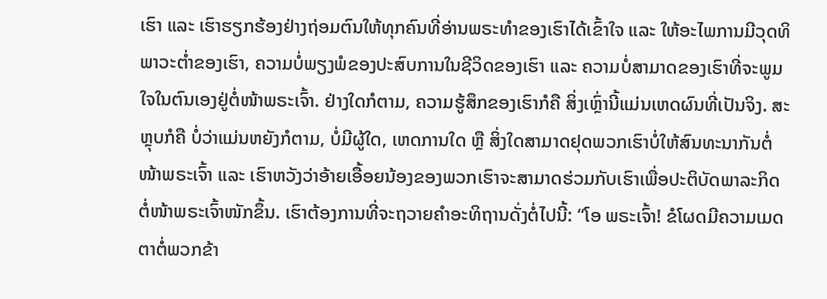ເຮົາ ແລະ ເຮົາຮຽກຮ້ອງຢ່າງຖ່ອມຕົນໃຫ້ທຸກຄົນທີ່ອ່ານພຣະທຳຂອງເຮົາໄດ້ເຂົ້າໃຈ ແລະ ໃຫ້ອະໄພການມີວຸດທິພາວະຕໍ່າຂອງເຮົາ, ຄວາມບໍ່ພຽງພໍຂອງປະສົບການໃນຊີວິດຂອງເຮົາ ແລະ ຄວາມບໍ່ສາມາດຂອງເຮົາທີ່ຈະພູມໃຈໃນຕົນເອງຢູ່ຕໍ່ໜ້າພຣະເຈົ້າ. ຢ່າງໃດກໍຕາມ, ຄວາມຮູ້ສຶກຂອງເຮົາກໍຄື ສິ່ງເຫຼົ່ານີ້ແມ່ນເຫດຜົນທີ່ເປັນຈິງ. ສະຫຼຸບກໍຄື ບໍ່ວ່າແມ່ນຫຍັງກໍຕາມ, ບໍ່ມີຜູ້ໃດ, ເຫດການໃດ ຫຼື ສິ່ງໃດສາມາດຢຸດພວກເຮົາບໍ່ໃຫ້ສົນທະນາກັນຕໍ່ໜ້າພຣະເຈົ້າ ແລະ ເຮົາຫວັງວ່າອ້າຍເອື້ອຍນ້ອງຂອງພວກເຮົາຈະສາມາດຮ່ວມກັບເຮົາເພື່ອປະຕິບັດພາລະກິດຕໍ່ໜ້າພຣະເຈົ້າໜັກຂຶ້ນ. ເຮົາຕ້ອງການທີ່ຈະຖວາຍຄຳອະທິຖານດັ່ງຕໍ່ໄປນີ້: “ໂອ ພຣະເຈົ້າ! ຂໍໂຜດມີຄວາມເມດຕາຕໍ່ພວກຂ້າ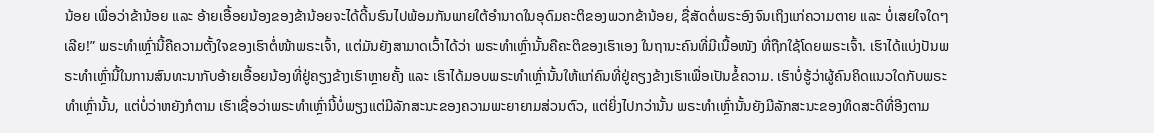ນ້ອຍ ເພື່ອວ່າຂ້ານ້ອຍ ແລະ ອ້າຍເອື້ອຍນ້ອງຂອງຂ້ານ້ອຍຈະໄດ້ດີ້ນຮົນໄປພ້ອມກັນພາຍໃຕ້ອຳນາດໃນອຸດົມຄະຕິຂອງພວກຂ້ານ້ອຍ, ຊື່ສັດຕໍ່ພຣະອົງຈົນເຖິງແກ່ຄວາມຕາຍ ແລະ ບໍ່ເສຍໃຈໃດໆເລີຍ!” ພຣະທຳເຫຼົ່ານີ້ຄືຄວາມຕັ້ງໃຈຂອງເຮົາຕໍ່ໜ້າພຣະເຈົ້າ, ແຕ່ມັນຍັງສາມາດເວົ້າໄດ້ວ່າ ພຣະທຳເຫຼົ່ານັ້ນຄືຄະຕິຂອງເຮົາເອງ ໃນຖານະຄົນທີ່ມີເນື້ອໜັງ ທີ່ຖືກໃຊ້ໂດຍພຣະເຈົ້າ. ເຮົາໄດ້ແບ່ງປັນພຣະທຳເຫຼົ່ານີ້ໃນການສົນທະນາກັບອ້າຍເອື້ອຍນ້ອງທີ່ຢູ່ຄຽງຂ້າງເຮົາຫຼາຍຄັ້ງ ແລະ ເຮົາໄດ້ມອບພຣະທຳເຫຼົ່ານັ້ນໃຫ້ແກ່ຄົນທີ່ຢູ່ຄຽງຂ້າງເຮົາເພື່ອເປັນຂໍ້ຄວາມ. ເຮົາບໍ່ຮູ້ວ່າຜູ້ຄົນຄິດແນວໃດກັບພຣະທຳເຫຼົ່ານັ້ນ, ແຕ່ບໍ່ວ່າຫຍັງກໍຕາມ ເຮົາເຊື່ອວ່າພຣະທຳເຫຼົ່ານີ້ບໍ່ພຽງແຕ່ມີລັກສະນະຂອງຄວາມພະຍາຍາມສ່ວນຕົວ, ແຕ່ຍິ່ງໄປກວ່ານັ້ນ ພຣະທຳເຫຼົ່ານັ້ນຍັງມີລັກສະນະຂອງທິດສະດີທີ່ອີງຕາມ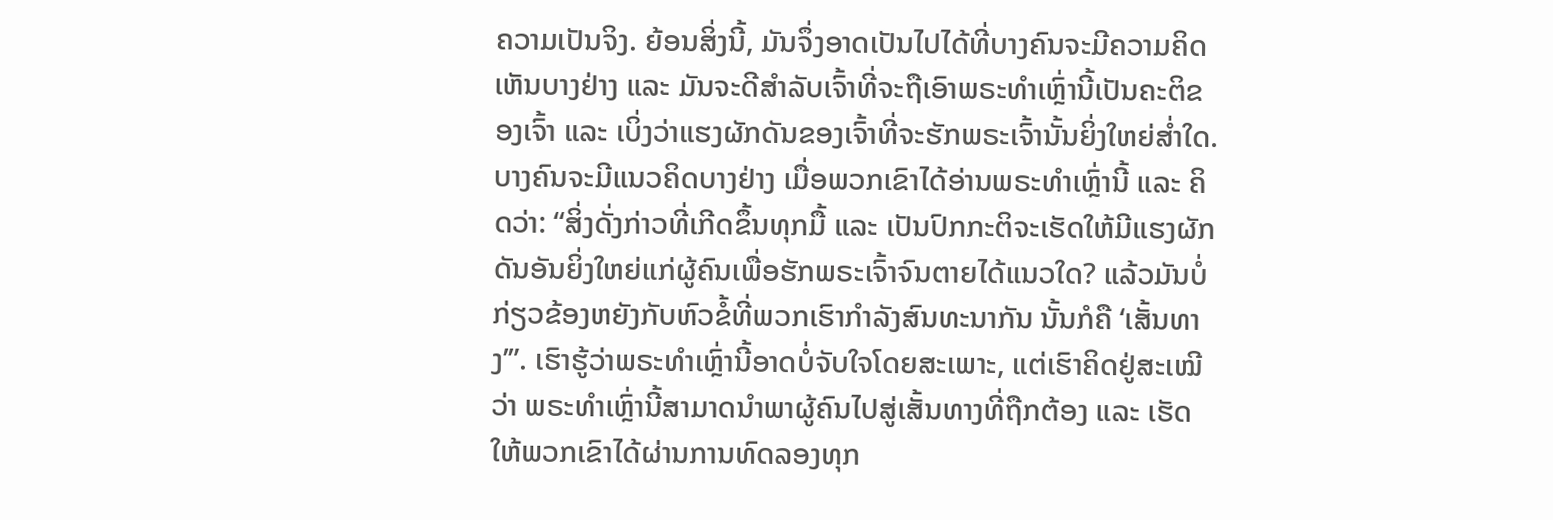ຄວາມເປັນຈິງ. ຍ້ອນສິ່ງນີ້, ມັນຈຶ່ງອາດເປັນໄປໄດ້ທີ່ບາງຄົນຈະມີຄວາມຄິດເຫັນບາງຢ່າງ ແລະ ມັນຈະດີສຳລັບເຈົ້າທີ່ຈະຖືເອົາພຣະທຳເຫຼົ່ານີ້ເປັນຄະຕິຂອງເຈົ້າ ແລະ ເບິ່ງວ່າແຮງຜັກດັນຂອງເຈົ້າທີ່ຈະຮັກພຣະເຈົ້ານັ້ນຍິ່ງໃຫຍ່ສໍ່າໃດ. ບາງຄົນຈະມີແນວຄິດບາງຢ່າງ ເມື່ອພວກເຂົາໄດ້ອ່ານພຣະທຳເຫຼົ່ານີ້ ແລະ ຄິດວ່າ: “ສິ່ງດັ່ງກ່າວທີ່ເກີດຂຶ້ນທຸກມື້ ແລະ ເປັນປົກກະຕິຈະເຮັດໃຫ້ມີແຮງຜັກດັນອັນຍິ່ງໃຫຍ່ແກ່ຜູ້ຄົນເພື່ອຮັກພຣະເຈົ້າຈົນຕາຍໄດ້ແນວໃດ? ແລ້ວມັນບໍ່ກ່ຽວຂ້ອງຫຍັງກັບຫົວຂໍ້ທີ່ພວກເຮົາກຳລັງສົນທະນາກັນ ນັ້ນກໍຄື ‘ເສັ້ນທາງ’”. ເຮົາຮູ້ວ່າພຣະທຳເຫຼົ່ານີ້ອາດບໍ່ຈັບໃຈໂດຍສະເພາະ, ແຕ່ເຮົາຄິດຢູ່ສະເໝີວ່າ ພຣະທຳເຫຼົ່ານີ້ສາມາດນໍາພາຜູ້ຄົນໄປສູ່ເສັ້ນທາງທີ່ຖືກຕ້ອງ ແລະ ເຮັດໃຫ້ພວກເຂົາໄດ້ຜ່ານການທົດລອງທຸກ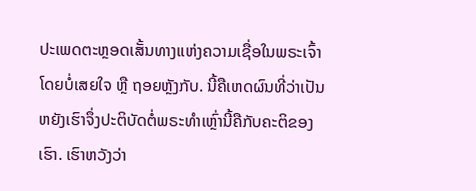ປະເພດຕະຫຼອດເສັ້ນທາງແຫ່ງຄວາມເຊື່ອໃນພຣະເຈົ້າ ໂດຍບໍ່ເສຍໃຈ ຫຼື ຖອຍຫຼັງກັບ. ນີ້ຄືເຫດຜົນທີ່ວ່າເປັນຫຍັງເຮົາຈຶ່ງປະຕິບັດຕໍ່ພຣະທຳເຫຼົ່ານີ້ຄືກັບຄະຕິຂອງເຮົາ. ເຮົາຫວັງວ່າ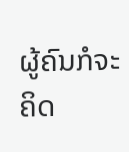ຜູ້ຄົນກໍຈະຄິດ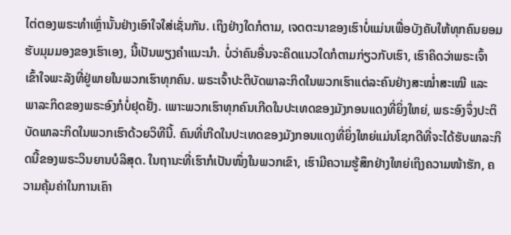ໄຕ່ຕອງພຣະທຳເຫຼົ່ານັ້ນຢ່າງເອົາໃຈໃສ່ເຊັ່ນກັນ. ເຖິງຢ່າງໃດກໍຕາມ, ເຈດຕະນາຂອງເຮົາບໍ່ແມ່ນເພື່ອບັງຄັບໃຫ້ທຸກຄົນຍອມຮັບມຸມມອງຂອງເຮົາເອງ, ນີ້ເປັນພຽງຄຳແນະນຳ. ບໍ່ວ່າຄົນອື່ນຈະຄິດແນວໃດກໍຕາມກ່ຽວກັບເຮົາ, ເຮົາຄິດວ່າພຣະເຈົ້າເຂົ້າໃຈພະລັງທີ່ຢູ່ພາຍໃນພວກເຮົາທຸກຄົນ. ພຣະເຈົ້າປະຕິບັດພາລະກິດໃນພວກເຮົາແຕ່ລະຄົນຢ່າງສະໝໍ່າສະເໝີ ແລະ ພາລະກິດຂອງພຣະອົງກໍບໍ່ຢຸດຢັ້ງ. ເພາະພວກເຮົາທຸກຄົນເກີດໃນປະເທດຂອງມັງກອນແດງທີ່ຍິ່ງໃຫຍ່, ພຣະອົງຈຶ່ງປະຕິບັດພາລະກິດໃນພວກເຮົາດ້ວຍວິທີນີ້. ຄົນທີ່ເກີດໃນປະເທດຂອງມັງກອນແດງທີ່ຍິ່ງໃຫຍ່ແມ່ນໂຊກດີທີ່ຈະໄດ້ຮັບພາລະກິດນີ້ຂອງພຣະວິນຍານບໍລິສຸດ. ໃນຖານະທີ່ເຮົາກໍເປັນໜຶ່ງໃນພວກເຂົາ, ເຮົາມີຄວາມຮູ້ສຶກຢ່າງໃຫຍ່ເຖິງຄວາມໜ້າຮັກ, ຄວາມຄຸ້ມຄ່າໃນການເຄົາ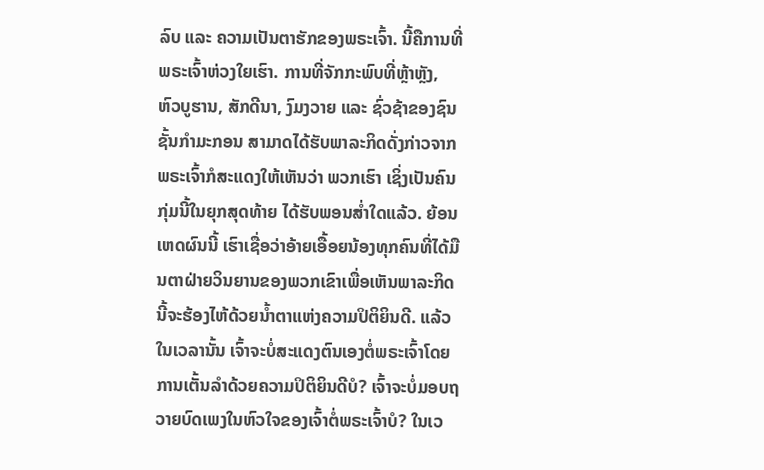ລົບ ແລະ ຄວາມເປັນຕາຮັກຂອງພຣະເຈົ້າ. ນີ້ຄືການທີ່ພຣະເຈົ້າຫ່ວງໃຍເຮົາ. ການທີ່ຈັກກະພົບທີ່ຫຼ້າຫຼັງ, ຫົວບູຮານ, ສັກດີນາ, ງົມງວາຍ ແລະ ຊົ່ວຊ້າຂອງຊົນຊັ້ນກຳມະກອນ ສາມາດໄດ້ຮັບພາລະກິດດັ່ງກ່າວຈາກພຣະເຈົ້າກໍສະແດງໃຫ້ເຫັນວ່າ ພວກເຮົາ ເຊິ່ງເປັນຄົນກຸ່ມນີ້ໃນຍຸກສຸດທ້າຍ ໄດ້ຮັບພອນສໍ່າໃດແລ້ວ. ຍ້ອນເຫດຜົນນີ້ ເຮົາເຊື່ອວ່າອ້າຍເອື້ອຍນ້ອງທຸກຄົນທີ່ໄດ້ມືນຕາຝ່າຍວິນຍານຂອງພວກເຂົາເພື່ອເຫັນພາລະກິດນີ້ຈະຮ້ອງໄຫ້ດ້ວຍນໍ້າຕາແຫ່ງຄວາມປິຕິຍິນດີ. ແລ້ວໃນເວລານັ້ນ ເຈົ້າຈະບໍ່ສະແດງຕົນເອງຕໍ່ພຣະເຈົ້າໂດຍການເຕັ້ນລຳດ້ວຍຄວາມປິຕິຍິນດີບໍ? ເຈົ້າຈະບໍ່ມອບຖວາຍບົດເພງໃນຫົວໃຈຂອງເຈົ້າຕໍ່ພຣະເຈົ້າບໍ? ໃນເວ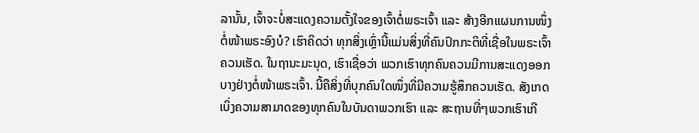ລານັ້ນ, ເຈົ້າຈະບໍ່ສະແດງຄວາມຕັ້ງໃຈຂອງເຈົ້າຕໍ່ພຣະເຈົ້າ ແລະ ສ້າງອີກແຜນການໜຶ່ງຕໍ່ໜ້າພຣະອົງບໍ? ເຮົາຄິດວ່າ ທຸກສິ່ງເຫຼົ່ານີ້ແມ່ນສິ່ງທີ່ຄົນປົກກະຕິທີ່ເຊື່ອໃນພຣະເຈົ້າຄວນເຮັດ. ໃນຖານະມະນຸດ, ເຮົາເຊື່ອວ່າ ພວກເຮົາທຸກຄົນຄວນມີການສະແດງອອກບາງຢ່າງຕໍ່ໜ້າພຣະເຈົ້າ. ນີ້ຄືສິ່ງທີ່ບຸກຄົນໃດໜຶ່ງທີ່ມີຄວາມຮູ້ສຶກຄວນເຮັດ. ສັງເກດເບິ່ງຄວາມສາມາດຂອງທຸກຄົນໃນບັນດາພວກເຮົາ ແລະ ສະຖານທີ່ໆພວກເຮົາເກີ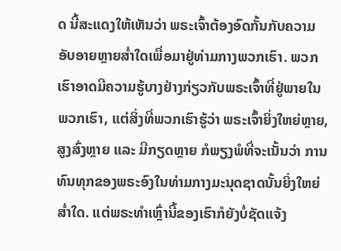ດ ນີ້ສະແດງໃຫ້ເຫັນວ່າ ພຣະເຈົ້າຕ້ອງອົດກັ້ນກັບຄວາມອັບອາຍຫຼາຍສໍ່າໃດເພື່ອມາຢູ່ທ່າມກາງພວກເຮົາ. ພວກເຮົາອາດມີຄວາມຮູ້ບາງຢ່າງກ່ຽວກັບພຣະເຈົ້າທີ່ຢູ່ພາຍໃນພວກເຮົາ, ແຕ່ສິ່ງທີ່ພວກເຮົາຮູ້ວ່າ ພຣະເຈົ້າຍິ່ງໃຫຍ່ຫຼາຍ, ສູງສົ່ງຫຼາຍ ແລະ ມີກຽດຫຼາຍ ກໍພຽງພໍທີ່ຈະເນັ້ນວ່າ ການທົນທຸກຂອງພຣະອົງໃນທ່າມກາງມະນຸດຊາດນັ້ນຍິ່ງໃຫຍ່ສໍ່າໃດ. ແຕ່ພຣະທຳເຫຼົ່ານີ້ຂອງເຮົາກໍຍັງບໍ່ຊັດແຈ້ງ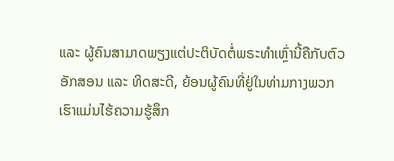ແລະ ຜູ້ຄົນສາມາດພຽງແຕ່ປະຕິບັດຕໍ່ພຣະທຳເຫຼົ່ານີ້ຄືກັບຕົວອັກສອນ ແລະ ທິດສະດີ, ຍ້ອນຜູ້ຄົນທີ່ຢູ່ໃນທ່າມກາງພວກເຮົາແມ່ນໄຮ້ຄວາມຮູ້ສຶກ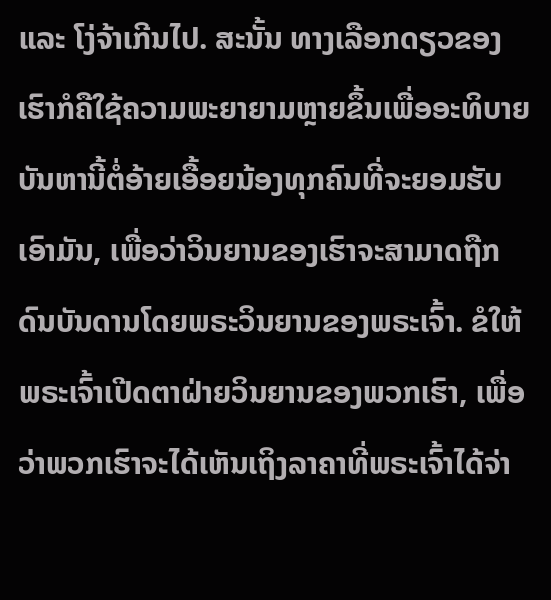ແລະ ໂງ່ຈ້າເກີນໄປ. ສະນັ້ນ ທາງເລືອກດຽວຂອງເຮົາກໍຄືໃຊ້ຄວາມພະຍາຍາມຫຼາຍຂຶ້ນເພື່ອອະທິບາຍບັນຫານີ້ຕໍ່ອ້າຍເອື້ອຍນ້ອງທຸກຄົນທີ່ຈະຍອມຮັບເອົາມັນ, ເພື່ອວ່າວິນຍານຂອງເຮົາຈະສາມາດຖືກດົນບັນດານໂດຍພຣະວິນຍານຂອງພຣະເຈົ້າ. ຂໍໃຫ້ພຣະເຈົ້າເປີດຕາຝ່າຍວິນຍານຂອງພວກເຮົາ, ເພື່ອວ່າພວກເຮົາຈະໄດ້ເຫັນເຖິງລາຄາທີ່ພຣະເຈົ້າໄດ້ຈ່າ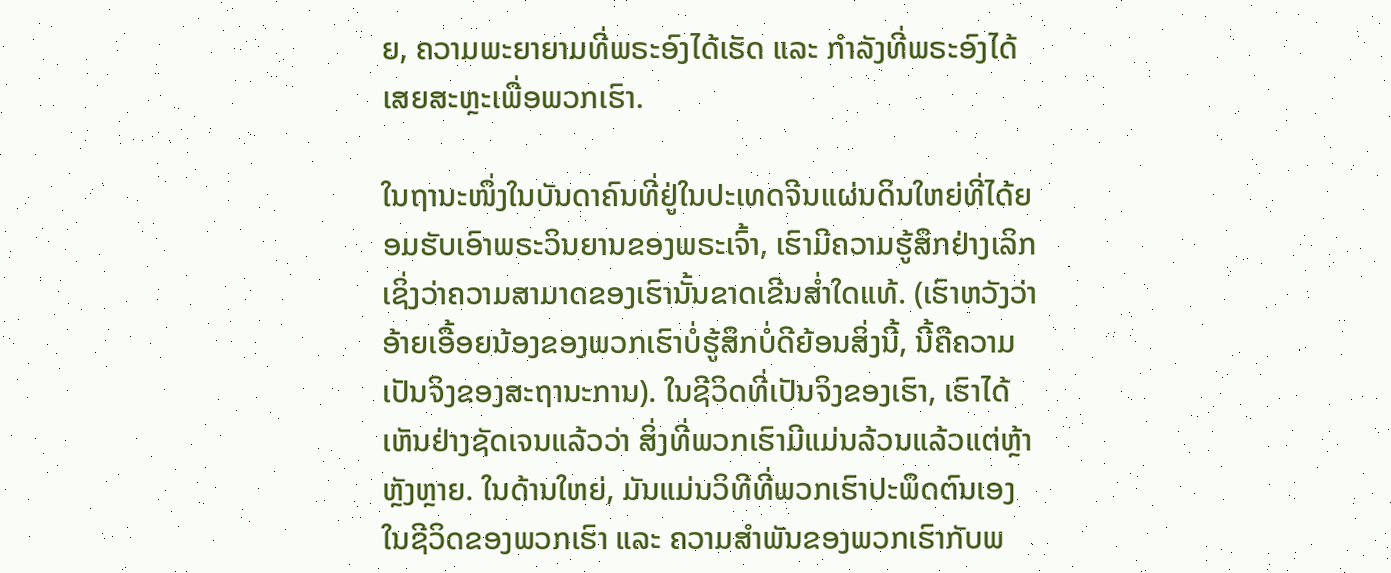ຍ, ຄວາມພະຍາຍາມທີ່ພຣະອົງໄດ້ເຮັດ ແລະ ກຳລັງທີ່ພຣະອົງໄດ້ເສຍສະຫຼະເພື່ອພວກເຮົາ.

ໃນຖານະໜຶ່ງໃນບັນດາຄົນທີ່ຢູ່ໃນປະເທດຈີນແຜ່ນດິນໃຫຍ່ທີ່ໄດ້ຍອມຮັບເອົາພຣະວິນຍານຂອງພຣະເຈົ້າ, ເຮົາມີຄວາມຮູ້ສຶກຢ່າງເລິກເຊິ່ງວ່າຄວາມສາມາດຂອງເຮົານັ້ນຂາດເຂີນສໍ່າໃດແທ້. (ເຮົາຫວັງວ່າ ອ້າຍເອື້ອຍນ້ອງຂອງພວກເຮົາບໍ່ຮູ້ສຶກບໍ່ດີຍ້ອນສິ່ງນີ້, ນີ້ຄືຄວາມເປັນຈິງຂອງສະຖານະການ). ໃນຊີວິດທີ່ເປັນຈິງຂອງເຮົາ, ເຮົາໄດ້ເຫັນຢ່າງຊັດເຈນແລ້ວວ່າ ສິ່ງທີ່ພວກເຮົາມີແມ່ນລ້ວນແລ້ວແຕ່ຫຼ້າຫຼັງຫຼາຍ. ໃນດ້ານໃຫຍ່, ມັນແມ່ນວິທີທີ່ພວກເຮົາປະພຶດຕົນເອງໃນຊີວິດຂອງພວກເຮົາ ແລະ ຄວາມສຳພັນຂອງພວກເຮົາກັບພ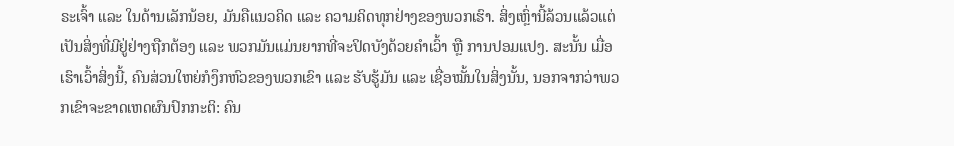ຣະເຈົ້າ ແລະ ໃນດ້ານເລັກນ້ອຍ, ມັນຄືແນວຄິດ ແລະ ຄວາມຄິດທຸກຢ່າງຂອງພວກເຮົາ. ສິ່ງເຫຼົ່ານີ້ລ້ວນແລ້ວແຕ່ເປັນສິ່ງທີ່ມີຢູ່ຢ່າງຖືກຕ້ອງ ແລະ ພວກມັນແມ່ນຍາກທີ່ຈະປິດບັງດ້ວຍຄຳເວົ້າ ຫຼື ການປອມແປງ. ສະນັ້ນ ເມື່ອເຮົາເວົ້າສິ່ງນີ້, ຄົນສ່ວນໃຫຍ່ກໍງຶກຫົວຂອງພວກເຂົາ ແລະ ຮັບຮູ້ມັນ ແລະ ເຊື່ອໝັ້ນໃນສິ່ງນັ້ນ, ນອກຈາກວ່າພວກເຂົາຈະຂາດເຫດຜົນປົກກະຕິ: ຄົນ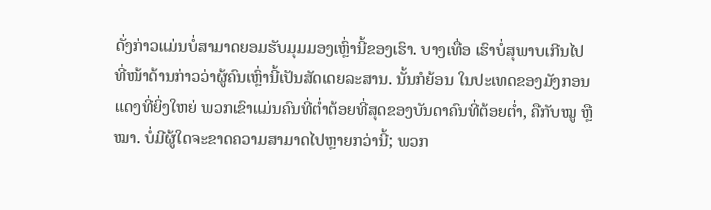ດັ່ງກ່າວແມ່ນບໍ່ສາມາດຍອມຮັບມຸມມອງເຫຼົ່ານີ້ຂອງເຮົາ. ບາງເທື່ອ ເຮົາບໍ່ສຸພາບເກີນໄປ ທີ່ໜ້າດ້ານກ່າວວ່າຜູ້ຄົນເຫຼົ່ານີ້ເປັນສັດເດຍລະສານ. ນັ້ນກໍຍ້ອນ ໃນປະເທດຂອງມັງກອນແດງທີ່ຍິ່ງໃຫຍ່ ພວກເຂົາແມ່ນຄົນທີ່ຕໍ່າຕ້ອຍທີ່ສຸດຂອງບັນດາຄົນທີ່ຕ້ອຍຕໍ່າ, ຄືກັບໝູ ຫຼື ໝາ. ບໍ່ມີຜູ້ໃດຈະຂາດຄວາມສາມາດໄປຫຼາຍກວ່ານີ້; ພວກ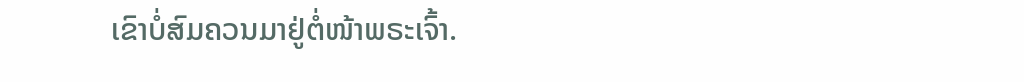ເຂົາບໍ່ສົມຄວນມາຢູ່ຕໍ່ໜ້າພຣະເຈົ້າ.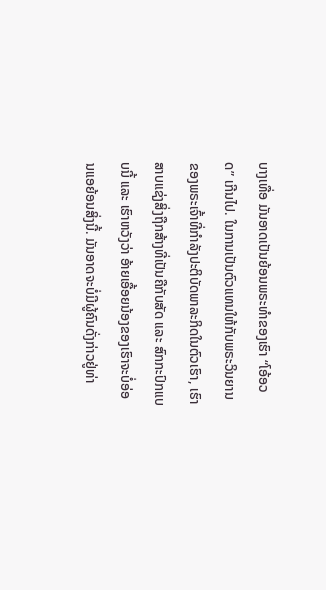ບາງເທື່ອ ມັນອາດເປັນຍ້ອນພຣະທຳຂອງເຮົາ “ໂອ້ອວດ” ເກີນໄປ. ໃນການເປັນຕົວແທນໃຫ້ກັບພຣະວິນຍານຂອງພຣະເຈົ້າທີ່ກຳລັງປະຕິບັດພາລະກິດໃນຕົວເຮົາ, ເຮົາສາບແຊ່ງສິ່ງຖືກສ້າງທີ່ເປັນຄືກັບສັດ ແລະ ສົກກະປົກແບບນີ້ ແລະ ເຮົາຫວັງວ່າ ອ້າຍເອື້ອຍນ້ອງຂອງເຮົາຈະບໍ່ອ່ອນແອຍ້ອນສິ່ງນີ້. ມັນອາດຈະບໍ່ມີຜູ້ຄົນດັ່ງກ່າວຢູ່ທ່າ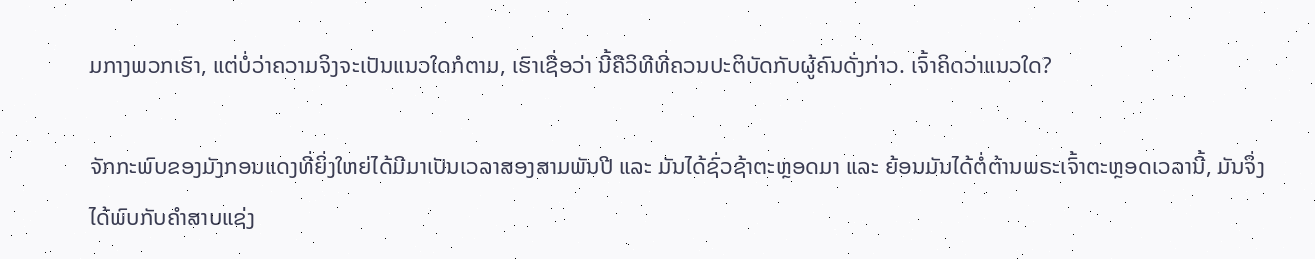ມກາງພວກເຮົາ, ແຕ່ບໍ່ວ່າຄວາມຈິງຈະເປັນແນວໃດກໍຕາມ, ເຮົາເຊື່ອວ່າ ນີ້ຄືວິທີທີ່ຄວນປະຕິບັດກັບຜູ້ຄົນດັ່ງກ່າວ. ເຈົ້າຄິດວ່າແນວໃດ?

ຈັກກະພົບຂອງມັງກອນແດງທີ່ຍິ່ງໃຫຍ່ໄດ້ມີມາເປັນເວລາສອງສາມພັນປີ ແລະ ມັນໄດ້ຊົ່ວຊ້າຕະຫຼອດມາ ແລະ ຍ້ອນມັນໄດ້ຕໍ່ຕ້ານພຣະເຈົ້າຕະຫຼອດເວລານີ້, ມັນຈຶ່ງໄດ້ພົບກັບຄຳສາບແຊ່ງ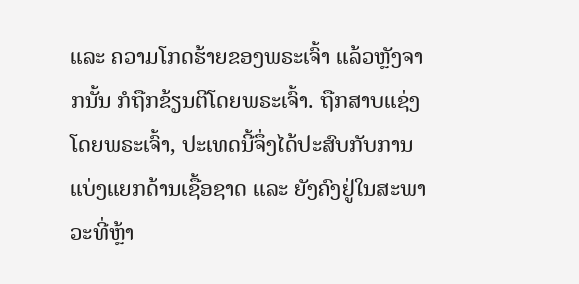ແລະ ຄວາມໂກດຮ້າຍຂອງພຣະເຈົ້າ ແລ້ວຫຼັງຈາກນັ້ນ ກໍຖືກຂ້ຽນຕີໂດຍພຣະເຈົ້າ. ຖືກສາບແຊ່ງໂດຍພຣະເຈົ້າ, ປະເທດນີ້ຈຶ່ງໄດ້ປະສົບກັບການແບ່ງແຍກດ້ານເຊື້ອຊາດ ແລະ ຍັງຄົງຢູ່ໃນສະພາວະທີ່ຫຼ້າ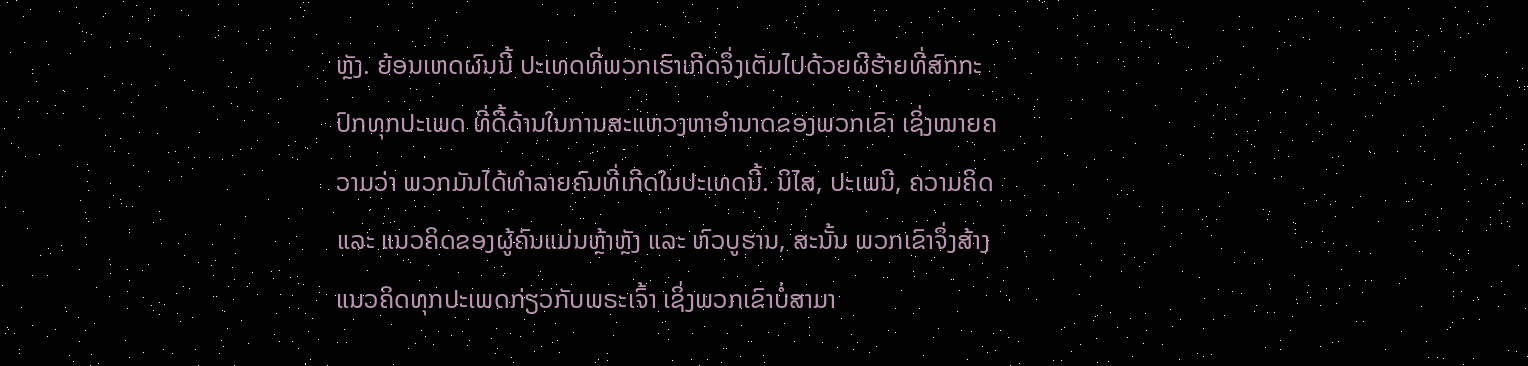ຫຼັງ. ຍ້ອນເຫດຜົນນີ້ ປະເທດທີ່ພວກເຮົາເກີດຈຶ່ງເຕັມໄປດ້ວຍຜີຮ້າຍທີ່ສົກກະປົກທຸກປະເພດ ທີ່ດື້ດ້ານໃນການສະແຫວງຫາອຳນາດຂອງພວກເຂົາ ເຊິ່ງໝາຍຄວາມວ່າ ພວກມັນໄດ້ທຳລາຍຄົນທີ່ເກີດໃນປະເທດນີ້. ນິໄສ, ປະເພນີ, ຄວາມຄິດ ແລະ ແນວຄິດຂອງຜູ້ຄົນແມ່ນຫຼ້າຫຼັງ ແລະ ຫົວບູຮານ, ສະນັ້ນ ພວກເຂົາຈຶ່ງສ້າງແນວຄິດທຸກປະເພດກ່ຽວກັບພຣະເຈົ້າ ເຊິ່ງພວກເຂົາບໍ່ສາມາ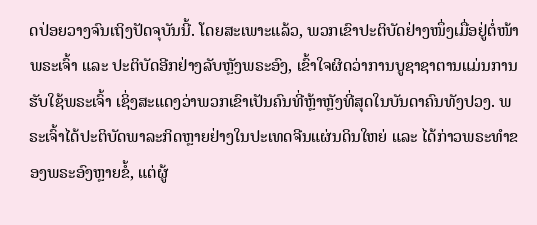ດປ່ອຍວາງຈົນເຖິງປັດຈຸບັນນີ້. ໂດຍສະເພາະແລ້ວ, ພວກເຂົາປະຕິບັດຢ່າງໜຶ່ງເມື່ອຢູ່ຕໍ່ໜ້າພຣະເຈົ້າ ແລະ ປະຕິບັດອີກຢ່າງລັບຫຼັງພຣະອົງ, ເຂົ້າໃຈຜິດວ່າການບູຊາຊາຕານແມ່ນການຮັບໃຊ້ພຣະເຈົ້າ ເຊິ່ງສະແດງວ່າພວກເຂົາເປັນຄົນທີ່ຫຼ້າຫຼັງທີ່ສຸດໃນບັນດາຄົນທັງປວງ. ພຣະເຈົ້າໄດ້ປະຕິບັດພາລະກິດຫຼາຍຢ່າງໃນປະເທດຈີນແຜ່ນດິນໃຫຍ່ ແລະ ໄດ້ກ່າວພຣະທຳຂອງພຣະອົງຫຼາຍຂໍ້, ແຕ່ຜູ້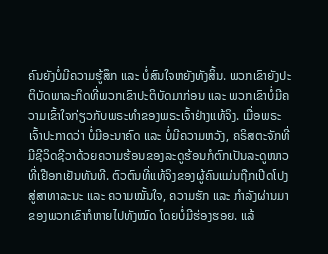ຄົນຍັງບໍ່ມີຄວາມຮູ້ສຶກ ແລະ ບໍ່ສົນໃຈຫຍັງທັງສິ້ນ. ພວກເຂົາຍັງປະຕິບັດພາລະກິດທີ່ພວກເຂົາປະຕິບັດມາກ່ອນ ແລະ ພວກເຂົາບໍ່ມີຄວາມເຂົ້າໃຈກ່ຽວກັບພຣະທຳຂອງພຣະເຈົ້າຢ່າງແທ້ຈິງ. ເມື່ອພຣະເຈົ້າປະກາດວ່າ ບໍ່ມີອະນາຄົດ ແລະ ບໍ່ມີຄວາມຫວັງ, ຄຣິສຕະຈັກທີ່ມີຊີວິດຊີວາດ້ວຍຄວາມຮ້ອນຂອງລະດູຮ້ອນກໍຕົກເປັນລະດູໜາວທີ່ເຢືອກເຢັນທັນທີ. ຕົວຕົນທີ່ແທ້ຈິງຂອງຜູ້ຄົນແມ່ນຖືກເປີດໂປງສູ່ສາທາລະນະ ແລະ ຄວາມໝັ້ນໃຈ, ຄວາມຮັກ ແລະ ກຳລັງຜ່ານມາຂອງພວກເຂົາກໍຫາຍໄປທັງໝົດ ໂດຍບໍ່ມີຮ່ອງຮອຍ. ແລ້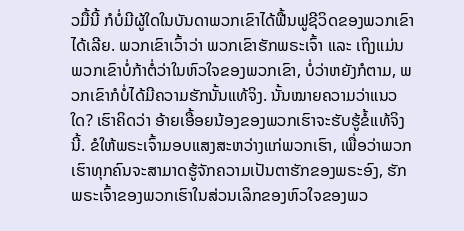ວມື້ນີ້ ກໍບໍ່ມີຜູ້ໃດໃນບັນດາພວກເຂົາໄດ້ຟື້ນຟູຊີວິດຂອງພວກເຂົາໄດ້ເລີຍ. ພວກເຂົາເວົ້າວ່າ ພວກເຂົາຮັກພຣະເຈົ້າ ແລະ ເຖິງແມ່ນ ພວກເຂົາບໍ່ກ້າຕໍ່ວ່າໃນຫົວໃຈຂອງພວກເຂົາ, ບໍ່ວ່າຫຍັງກໍຕາມ, ພວກເຂົາກໍບໍ່ໄດ້ມີຄວາມຮັກນັ້ນແທ້ຈິງ. ນັ້ນໝາຍຄວາມວ່າແນວໃດ? ເຮົາຄິດວ່າ ອ້າຍເອື້ອຍນ້ອງຂອງພວກເຮົາຈະຮັບຮູ້ຂໍ້ແທ້ຈິງນີ້. ຂໍໃຫ້ພຣະເຈົ້າມອບແສງສະຫວ່າງແກ່ພວກເຮົາ, ເພື່ອວ່າພວກເຮົາທຸກຄົນຈະສາມາດຮູ້ຈັກຄວາມເປັນຕາຮັກຂອງພຣະອົງ, ຮັກພຣະເຈົ້າຂອງພວກເຮົາໃນສ່ວນເລິກຂອງຫົວໃຈຂອງພວ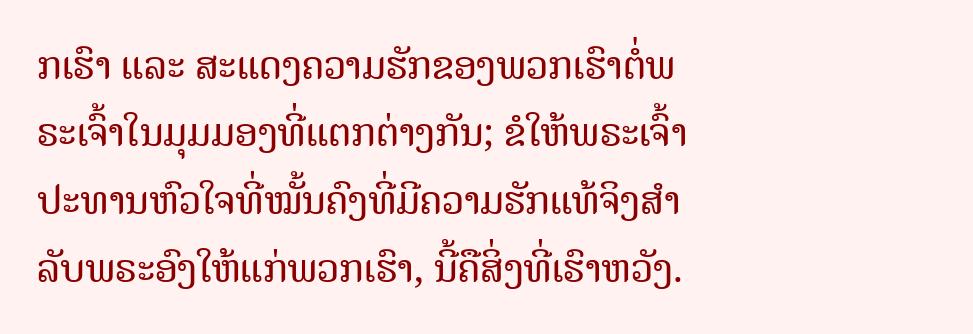ກເຮົາ ແລະ ສະແດງຄວາມຮັກຂອງພວກເຮົາຕໍ່ພຣະເຈົ້າໃນມຸມມອງທີ່ແຕກຕ່າງກັນ; ຂໍໃຫ້ພຣະເຈົ້າປະທານຫົວໃຈທີ່ໝັ້ນຄົງທີ່ມີຄວາມຮັກແທ້ຈິງສຳລັບພຣະອົງໃຫ້ແກ່ພວກເຮົາ, ນີ້ຄືສິ່ງທີ່ເຮົາຫວັງ.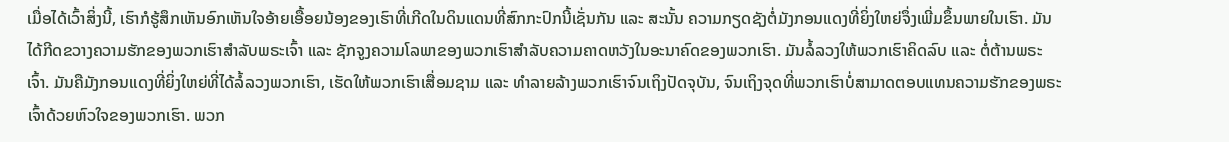ເມື່ອໄດ້ເວົ້າສິ່ງນີ້, ເຮົາກໍຮູ້ສຶກເຫັນອົກເຫັນໃຈອ້າຍເອື້ອຍນ້ອງຂອງເຮົາທີ່ເກີດໃນດິນແດນທີ່ສົກກະປົກນີ້ເຊັ່ນກັນ ແລະ ສະນັ້ນ ຄວາມກຽດຊັງຕໍ່ມັງກອນແດງທີ່ຍິ່ງໃຫຍ່ຈຶ່ງເພີ່ມຂຶ້ນພາຍໃນເຮົາ. ມັນໄດ້ກີດຂວາງຄວາມຮັກຂອງພວກເຮົາສຳລັບພຣະເຈົ້າ ແລະ ຊັກຈູງຄວາມໂລພາຂອງພວກເຮົາສຳລັບຄວາມຄາດຫວັງໃນອະນາຄົດຂອງພວກເຮົາ. ມັນລໍ້ລວງໃຫ້ພວກເຮົາຄິດລົບ ແລະ ຕໍ່ຕ້ານພຣະເຈົ້າ. ມັນຄືມັງກອນແດງທີ່ຍິ່ງໃຫຍ່ທີ່ໄດ້ລໍ້ລວງພວກເຮົາ, ເຮັດໃຫ້ພວກເຮົາເສື່ອມຊາມ ແລະ ທຳລາຍລ້າງພວກເຮົາຈົນເຖິງປັດຈຸບັນ, ຈົນເຖິງຈຸດທີ່ພວກເຮົາບໍ່ສາມາດຕອບແທນຄວາມຮັກຂອງພຣະເຈົ້າດ້ວຍຫົວໃຈຂອງພວກເຮົາ. ພວກ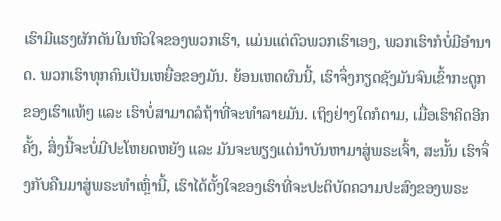ເຮົາມີແຮງຜັກດັນໃນຫົວໃຈຂອງພວກເຮົາ, ແມ່ນແຕ່ຕົວພວກເຮົາເອງ, ພວກເຮົາກໍບໍ່ມີອຳນາດ. ພວກເຮົາທຸກຄົນເປັນເຫຍື່ອຂອງມັນ. ຍ້ອນເຫດຜົນນີ້, ເຮົາຈຶ່ງກຽດຊັງມັນຈົນເຂົ້າກະດູກຂອງເຮົາແທ້ໆ ແລະ ເຮົາບໍ່ສາມາດລໍຖ້າທີ່ຈະທຳລາຍມັນ. ເຖິງຢ່າງໃດກໍຕາມ, ເມື່ອເຮົາຄິດອີກຄັ້ງ, ສິ່ງນີ້ຈະບໍ່ມີປະໂຫຍດຫຍັງ ແລະ ມັນຈະພຽງແຕ່ນໍາບັນຫາມາສູ່ພຣະເຈົ້າ, ສະນັ້ນ ເຮົາຈຶ່ງກັບຄືນມາສູ່ພຣະທຳເຫຼົ່ານີ້, ເຮົາໄດ້ຕັ້ງໃຈຂອງເຮົາທີ່ຈະປະຕິບັດຄວາມປະສົງຂອງພຣະ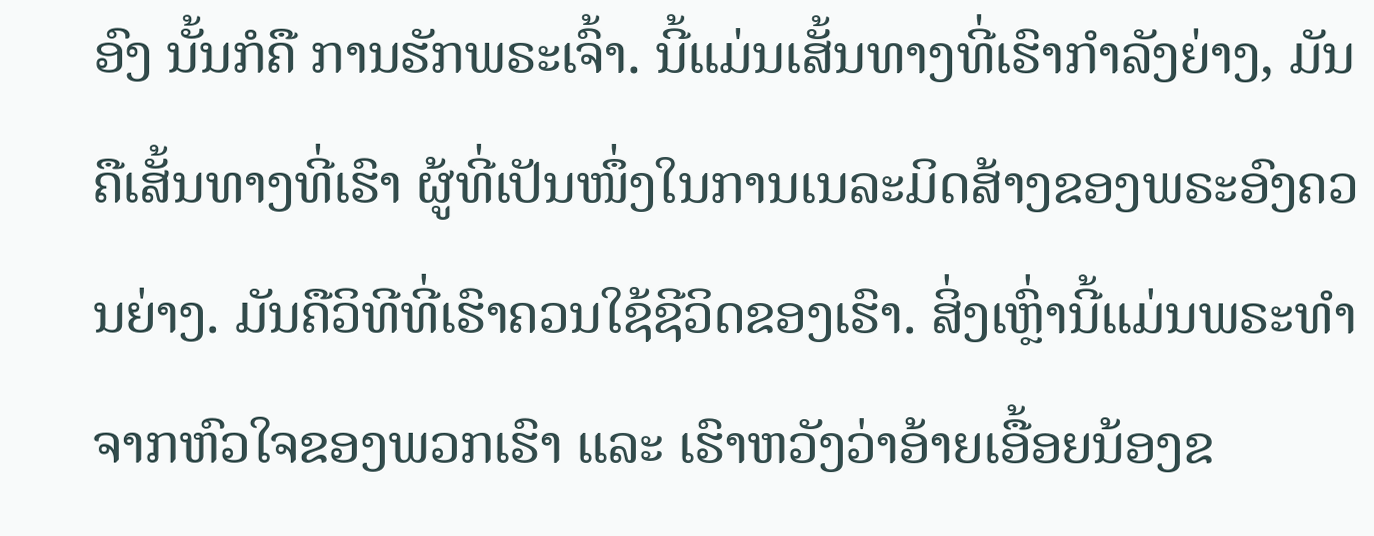ອົງ ນັ້ນກໍຄື ການຮັກພຣະເຈົ້າ. ນີ້ແມ່ນເສັ້ນທາງທີ່ເຮົາກຳລັງຍ່າງ, ມັນຄືເສັ້ນທາງທີ່ເຮົາ ຜູ້ທີ່ເປັນໜຶ່ງໃນການເນລະມິດສ້າງຂອງພຣະອົງຄວນຍ່າງ. ມັນຄືວິທີທີ່ເຮົາຄວນໃຊ້ຊີວິດຂອງເຮົາ. ສິ່ງເຫຼົ່ານີ້ແມ່ນພຣະທຳຈາກຫົວໃຈຂອງພວກເຮົາ ແລະ ເຮົາຫວັງວ່າອ້າຍເອື້ອຍນ້ອງຂ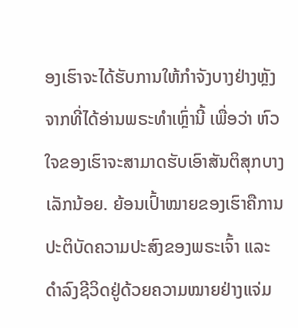ອງເຮົາຈະໄດ້ຮັບການໃຫ້ກໍາຈັງບາງຢ່າງຫຼັງຈາກທີ່ໄດ້ອ່ານພຣະທຳເຫຼົ່ານີ້ ເພື່ອວ່າ ຫົວໃຈຂອງເຮົາຈະສາມາດຮັບເອົາສັນຕິສຸກບາງເລັກນ້ອຍ. ຍ້ອນເປົ້າໝາຍຂອງເຮົາຄືການປະຕິບັດຄວາມປະສົງຂອງພຣະເຈົ້າ ແລະ ດຳລົງຊີວິດຢູ່ດ້ວຍຄວາມໝາຍຢ່າງແຈ່ມ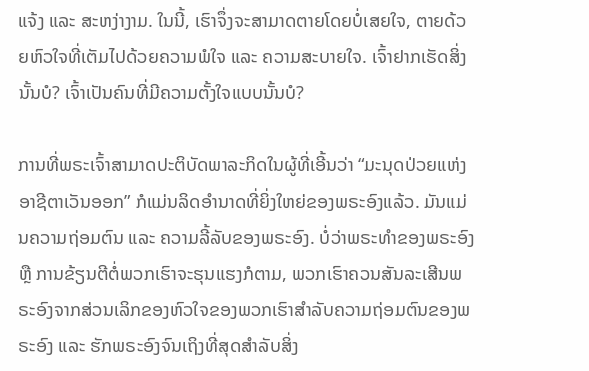ແຈ້ງ ແລະ ສະຫງ່າງາມ. ໃນນີ້, ເຮົາຈຶ່ງຈະສາມາດຕາຍໂດຍບໍ່ເສຍໃຈ, ຕາຍດ້ວຍຫົວໃຈທີ່ເຕັມໄປດ້ວຍຄວາມພໍໃຈ ແລະ ຄວາມສະບາຍໃຈ. ເຈົ້າຢາກເຮັດສິ່ງນັ້ນບໍ? ເຈົ້າເປັນຄົນທີ່ມີຄວາມຕັ້ງໃຈແບບນັ້ນບໍ?

ການທີ່ພຣະເຈົ້າສາມາດປະຕິບັດພາລະກິດໃນຜູ້ທີ່ເອີ້ນວ່າ “ມະນຸດປ່ວຍແຫ່ງອາຊີຕາເວັນອອກ” ກໍແມ່ນລິດອຳນາດທີ່ຍິ່ງໃຫຍ່ຂອງພຣະອົງແລ້ວ. ມັນແມ່ນຄວາມຖ່ອມຕົນ ແລະ ຄວາມລີ້ລັບຂອງພຣະອົງ. ບໍ່ວ່າພຣະທຳຂອງພຣະອົງ ຫຼື ການຂ້ຽນຕີຕໍ່ພວກເຮົາຈະຮຸນແຮງກໍຕາມ, ພວກເຮົາຄວນສັນລະເສີນພຣະອົງຈາກສ່ວນເລິກຂອງຫົວໃຈຂອງພວກເຮົາສຳລັບຄວາມຖ່ອມຕົນຂອງພຣະອົງ ແລະ ຮັກພຣະອົງຈົນເຖິງທີ່ສຸດສຳລັບສິ່ງ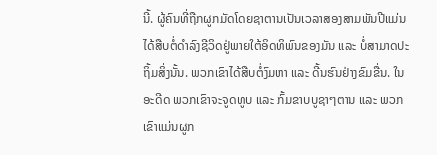ນີ້. ຜູ້ຄົນທີ່ຖືກຜູກມັດໂດຍຊາຕານເປັນເວລາສອງສາມພັນປີແມ່ນໄດ້ສືບຕໍ່ດຳລົງຊີວິດຢູ່ພາຍໃຕ້ອິດທິພົນຂອງມັນ ແລະ ບໍ່ສາມາດປະຖິ້ມສິ່ງນັ້ນ. ພວກເຂົາໄດ້ສືບຕໍ່ງົມຫາ ແລະ ດີ້ນຮົນຢ່າງຂົມຂື່ນ. ໃນອະດີດ ພວກເຂົາຈະຈູດທູບ ແລະ ກົ້ມຂາບບູຊາໆຕານ ແລະ ພວກເຂົາແມ່ນຜູກ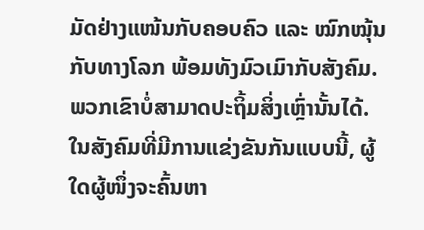ມັດຢ່າງແໜ້ນກັບຄອບຄົວ ແລະ ໝົກໝຸ້ນກັບທາງໂລກ ພ້ອມທັງມົວເມົາກັບສັງຄົມ. ພວກເຂົາບໍ່ສາມາດປະຖິ້ມສິ່ງເຫຼົ່ານັ້ນໄດ້. ໃນສັງຄົມທີ່ມີການແຂ່ງຂັນກັນແບບນີ້, ຜູ້ໃດຜູ້ໜຶ່ງຈະຄົ້ນຫາ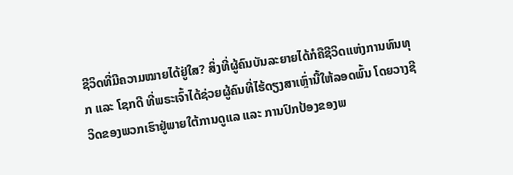ຊີວິດທີ່ມີຄວາມໝາຍໄດ້ຢູ່ໃສ? ສິ່ງທີ່ຜູ້ຄົນບັນລະຍາຍໄດ້ກໍຄືຊີວິດແຫ່ງການທົນທຸກ ແລະ ໂຊກດີ ທີ່ພຣະເຈົ້າໄດ້ຊ່ວຍຜູ້ຄົນທີ່ໄຮ້ດຽງສາເຫຼົ່ານີ້ໃຫ້ລອດພົ້ນ ໂດຍວາງຊີວິດຂອງພວກເຮົາຢູ່ພາຍໃຕ້ການດູແລ ແລະ ການປົກປ້ອງຂອງພ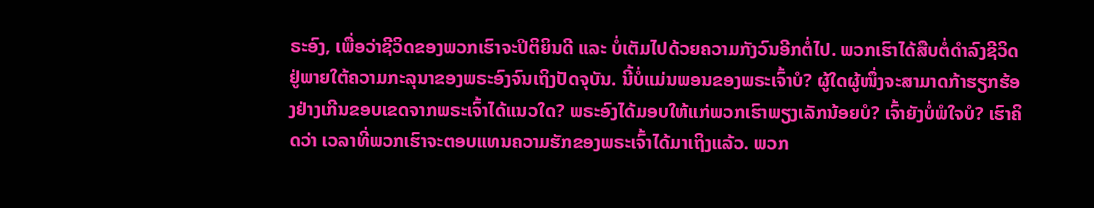ຣະອົງ, ເພື່ອວ່າຊີວິດຂອງພວກເຮົາຈະປິຕິຍິນດີ ແລະ ບໍ່ເຕັມໄປດ້ວຍຄວາມກັງວົນອີກຕໍ່ໄປ. ພວກເຮົາໄດ້ສືບຕໍ່ດຳລົງຊີວິດຢູ່ພາຍໃຕ້ຄວາມກະລຸນາຂອງພຣະອົງຈົນເຖິງປັດຈຸບັນ. ນີ້ບໍ່ແມ່ນພອນຂອງພຣະເຈົ້າບໍ? ຜູ້ໃດຜູ້ໜຶ່ງຈະສາມາດກ້າຮຽກຮ້ອງຢ່າງເກີນຂອບເຂດຈາກພຣະເຈົ້າໄດ້ແນວໃດ? ພຣະອົງໄດ້ມອບໃຫ້ແກ່ພວກເຮົາພຽງເລັກນ້ອຍບໍ? ເຈົ້າຍັງບໍ່ພໍໃຈບໍ? ເຮົາຄິດວ່າ ເວລາທີ່ພວກເຮົາຈະຕອບແທນຄວາມຮັກຂອງພຣະເຈົ້າໄດ້ມາເຖິງແລ້ວ. ພວກ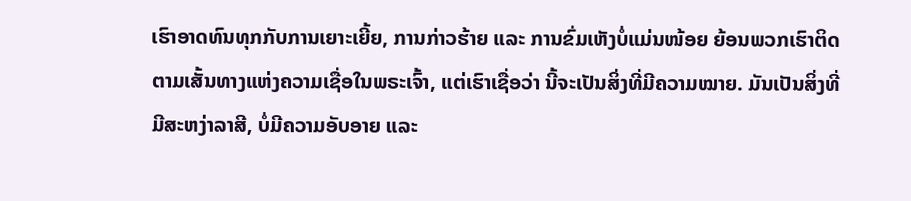ເຮົາອາດທົນທຸກກັບການເຍາະເຍີ້ຍ, ການກ່າວຮ້າຍ ແລະ ການຂົ່ມເຫັງບໍ່ແມ່ນໜ້ອຍ ຍ້ອນພວກເຮົາຕິດຕາມເສັ້ນທາງແຫ່ງຄວາມເຊື່ອໃນພຣະເຈົ້າ, ແຕ່ເຮົາເຊື່ອວ່າ ນີ້ຈະເປັນສິ່ງທີ່ມີຄວາມໝາຍ. ມັນເປັນສິ່ງທີ່ມີສະຫງ່າລາສີ, ບໍ່ມີຄວາມອັບອາຍ ແລະ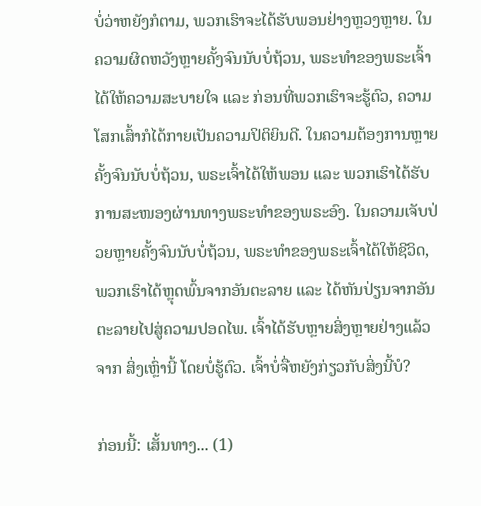ບໍ່ວ່າຫຍັງກໍຕາມ, ພວກເຮົາຈະໄດ້ຮັບພອນຢ່າງຫຼວງຫຼາຍ. ໃນຄວາມຜິດຫວັງຫຼາຍຄັ້ງຈົນນັບບໍ່ຖ້ວນ, ພຣະທຳຂອງພຣະເຈົ້າໄດ້ໃຫ້ຄວາມສະບາຍໃຈ ແລະ ກ່ອນທີ່ພວກເຮົາຈະຮູ້ຕົວ, ຄວາມໂສກເສົ້າກໍໄດ້ກາຍເປັນຄວາມປິຕິຍິນດີ. ໃນຄວາມຕ້ອງການຫຼາຍຄັ້ງຈົນນັບບໍ່ຖ້ວນ, ພຣະເຈົ້າໄດ້ໃຫ້ພອນ ແລະ ພວກເຮົາໄດ້ຮັບການສະໜອງຜ່ານທາງພຣະທຳຂອງພຣະອົງ. ໃນຄວາມເຈັບປ່ວຍຫຼາຍຄັ້ງຈົນນັບບໍ່ຖ້ວນ, ພຣະທຳຂອງພຣະເຈົ້າໄດ້ໃຫ້ຊີວິດ, ພວກເຮົາໄດ້ຫຼຸດພົ້ນຈາກອັນຕະລາຍ ແລະ ໄດ້ຫັນປ່ຽນຈາກອັນຕະລາຍໄປສູ່ຄວາມປອດໄພ. ເຈົ້າໄດ້ຮັບຫຼາຍສິ່ງຫຼາຍຢ່າງແລ້ວຈາກ ສິ່ງເຫຼົ່ານີ້ ໂດຍບໍ່ຮູ້ຕົວ. ເຈົ້າບໍ່ຈື່ຫຍັງກ່ຽວກັບສິ່ງນີ້ບໍ?

ກ່ອນນີ້: ເສັ້ນທາງ... (1)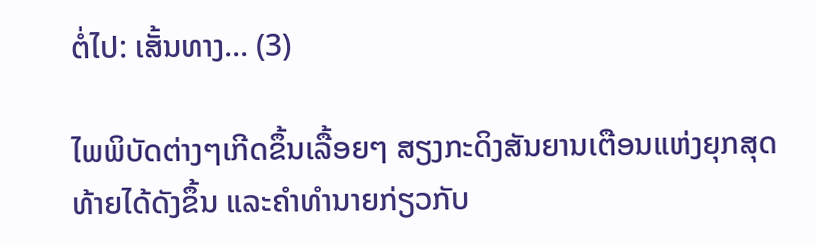ຕໍ່ໄປ: ເສັ້ນທາງ... (3)

ໄພພິບັດຕ່າງໆເກີດຂຶ້ນເລື້ອຍໆ ສຽງກະດິງສັນຍານເຕືອນແຫ່ງຍຸກສຸດທ້າຍໄດ້ດັງຂຶ້ນ ແລະຄໍາທໍານາຍກ່ຽວກັບ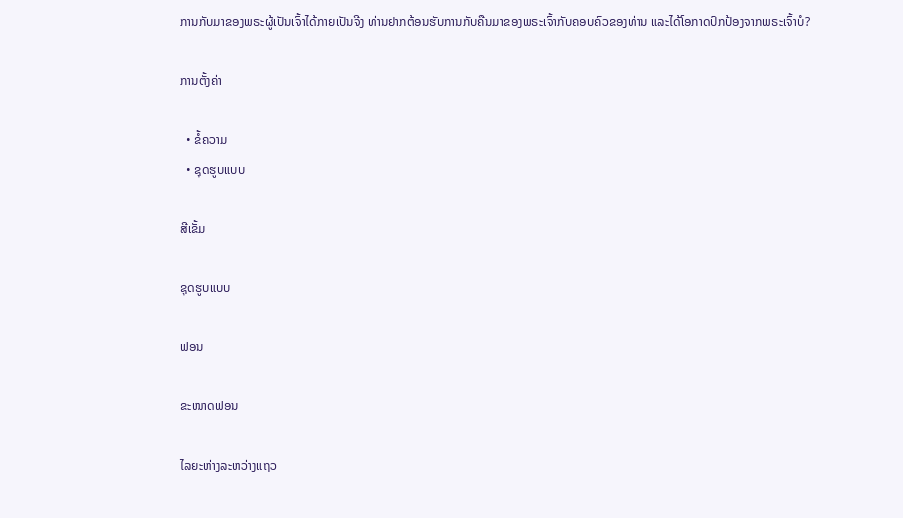ການກັບມາຂອງພຣະຜູ້ເປັນເຈົ້າໄດ້ກາຍເປັນຈີງ ທ່ານຢາກຕ້ອນຮັບການກັບຄືນມາຂອງພຣະເຈົ້າກັບຄອບຄົວຂອງທ່ານ ແລະໄດ້ໂອກາດປົກປ້ອງຈາກພຣະເຈົ້າບໍ?

ການຕັ້ງຄ່າ

  • ຂໍ້ຄວາມ
  • ຊຸດຮູບແບບ

ສີເຂັ້ມ

ຊຸດຮູບແບບ

ຟອນ

ຂະໜາດຟອນ

ໄລຍະຫ່າງລະຫວ່າງແຖວ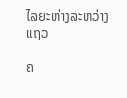ໄລຍະຫ່າງລະຫວ່າງແຖວ

ຄ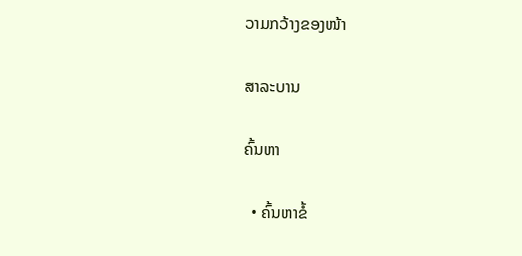ວາມກວ້າງຂອງໜ້າ

ສາລະບານ

ຄົ້ນຫາ

  • ຄົ້ນຫາຂໍ້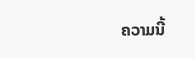ຄວາມນີ້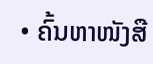• ຄົ້ນຫາໜັງສື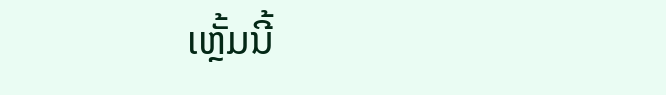ເຫຼັ້ມນີ້